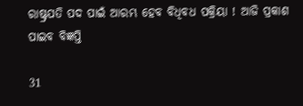ରାଷ୍ଟ୍ରପତି ପଦ ପାଇଁ ଆରମ୍ଭ ହେବ ବିଧିବଧ ପକ୍ରିୟା ! ଆଜି ପ୍ରକାଶ ପାଇବ ବିଜ୍ଞପ୍ତି

31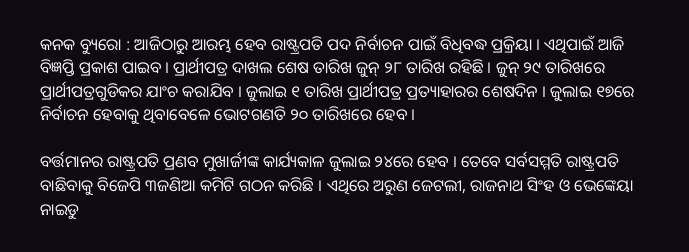କନକ ବ୍ୟୁରୋ : ଆଜିଠାରୁ ଆରମ୍ଭ ହେବ ରାଷ୍ଟ୍ରପତି ପଦ ନିର୍ବାଚନ ପାଇଁ ବିଧିବଦ୍ଧ ପ୍ରକ୍ରିୟା । ଏଥିପାଇଁ ଆଜି ବିଜ୍ଞପ୍ତି ପ୍ରକାଶ ପାଇବ । ପ୍ରାର୍ଥୀପତ୍ର ଦାଖଲ ଶେଷ ତାରିଖ ଜୁନ୍ ୨୮ ତାରିଖ ରହିଛି । ଜୁନ୍ ୨୯ ତାରିଖରେ ପ୍ରାର୍ଥୀପତ୍ରଗୁଡିକର ଯାଂଚ କରାଯିବ । ଜୁଲାଇ ୧ ତାରିଖ ପ୍ରାର୍ଥୀପତ୍ର ପ୍ରତ୍ୟାହାରର ଶେଷଦିନ । ଜୁଲାଇ ୧୭ରେ ନିର୍ବାଚନ ହେବାକୁ ଥିବାବେଳେ ଭୋଟଗଣତି ୨୦ ତାରିଖରେ ହେବ ।

ବର୍ତ୍ତମାନର ରାଷ୍ଟ୍ରପତି ପ୍ରଣବ ମୁଖାର୍ଜୀଙ୍କ କାର୍ଯ୍ୟକାଳ ଜୁଲାଇ ୨୪ରେ ହେବ । ତେବେ ସର୍ବସମ୍ମତି ରାଷ୍ଟ୍ରପତି ବାଛିବାକୁ ବିଜେପି ୩ଜଣିଆ କମିଟି ଗଠନ କରିଛି । ଏଥିରେ ଅରୁଣ ଜେଟଲୀ, ରାଜନାଥ ସିଂହ ଓ ଭେଙ୍କେୟା ନାଇଡୁ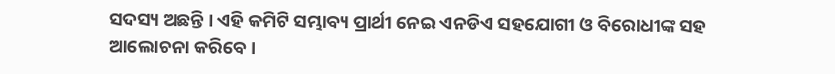ସଦସ୍ୟ ଅଛନ୍ତି । ଏହି କମିଟି ସମ୍ଭାବ୍ୟ ପ୍ରାର୍ଥୀ ନେଇ ଏନଡିଏ ସହଯୋଗୀ ଓ ବିରୋଧୀଙ୍କ ସହ ଆଲୋଚନା କରିବେ ।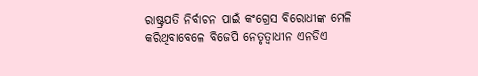ରାଷ୍ଟ୍ରପତି ନିର୍ବାଚନ ପାଇଁ କଂଗ୍ରେସ ବିରୋଧୀଙ୍କ ମେଳି କରିଥିବାବେଳେ ବିଜେପି ନେତୃତ୍ୱାଧୀନ ଏନଡିଏ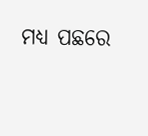ମଧ୍ୟ ପଛରେ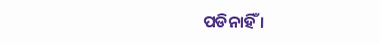ପଡିନାହିଁ ।